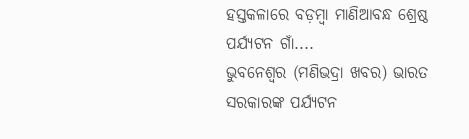ହସ୍ତକଳାରେ ବଡ଼ମ୍ୱା ମାଣିଆବନ୍ଧ ଶ୍ରେଷ୍ଠ ପର୍ଯ୍ୟଟନ ଗାଁ....
ଭୁବନେଶ୍ଵର (ମଣିଭଦ୍ରା ଖବର) ଭାରତ ସରକାରଙ୍କ ପର୍ଯ୍ୟଟନ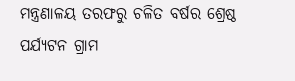ମନ୍ତ୍ରଣାଳୟ ତରଫରୁ ଚଳିତ ବର୍ଷର ଶ୍ରେଷ୍ଠ ପର୍ଯ୍ୟଟନ ଗ୍ରାମ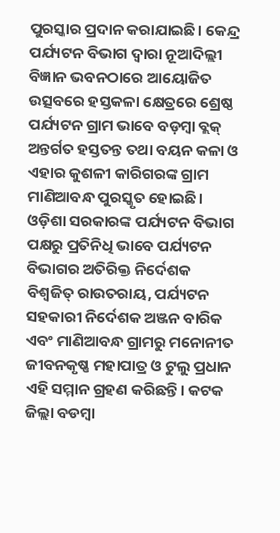ପୁରସ୍କାର ପ୍ରଦାନ କରାଯାଇଛି। କେନ୍ଦ୍ର ପର୍ଯ୍ୟଟନ ବିଭାଗ ଦ୍ବାରା ନୂଆଦିଲ୍ଲୀ ବିଜ୍ଞାନ ଭବନଠାରେ ଆୟୋଜିତ ଉତ୍ସବରେ ହସ୍ତକଳା କ୍ଷେତ୍ରରେ ଶ୍ରେଷ୍ଠ ପର୍ଯ୍ୟଟନ ଗ୍ରାମ ଭାବେ ବଡ଼ମ୍ୱା ବ୍ଲକ୍ ଅନ୍ତର୍ଗତ ହସ୍ତତନ୍ତ ତଥା ବୟନ କଳା ଓ ଏହାର କୁଶଳୀ କାରିଗରଙ୍କ ଗ୍ରାମ ମାଣିଆବନ୍ଧ ପୁରସ୍କୃତ ହୋଇଛି। ଓଡ଼ିଶା ସରକାରଙ୍କ ପର୍ଯ୍ୟଟନ ବିଭାଗ ପକ୍ଷରୁ ପ୍ରତିନିଧି ଭାବେ ପର୍ଯ୍ୟଟନ ବିଭାଗର ଅତିରିକ୍ତ ନିର୍ଦେଶକ ବିଶ୍ୱଜିତ୍ ରାଉତରାୟ, ପର୍ଯ୍ୟଟନ ସହକାରୀ ନିର୍ଦେଶକ ଅଞ୍ଜନ ବାରିକ ଏବଂ ମାଣିଆବନ୍ଧ ଗ୍ରାମରୁ ମନୋନୀତ ଜୀବନକୃଷ୍ଣ ମହାପାତ୍ର ଓ ଟୁଲୁ ପ୍ରଧାନ ଏହି ସମ୍ମାନ ଗ୍ରହଣ କରିଛନ୍ତି। କଟକ ଜିଲ୍ଲା ବଡମ୍ବା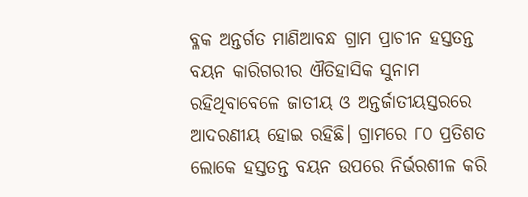ବ୍ଳକ ଅନ୍ତର୍ଗତ ମାଣିଆବନ୍ଧ ଗ୍ରାମ ପ୍ରାଚୀନ ହସ୍ତତନ୍ତ ବୟନ କାରିଗରୀର ଐତିହାସିକ ସୁନାମ ରହିଥିବାବେଳେ ଜାତୀୟ ଓ ଅନ୍ତର୍ଜାତୀୟସ୍ତରରେ ଆଦରଣୀୟ ହୋଇ ରହିଛି। ଗ୍ରାମରେ ୮୦ ପ୍ରତିଶତ ଲୋକେ ହସ୍ତତନ୍ତ ବୟନ ଉପରେ ନିର୍ଭରଶୀଳ କରି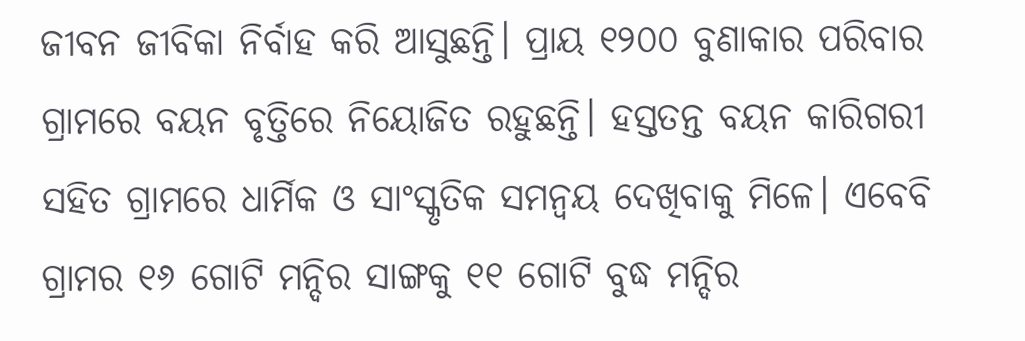ଜୀବନ ଜୀବିକା ନିର୍ବାହ କରି ଆସୁଛନ୍ତି। ପ୍ରାୟ ୧୨୦୦ ବୁଣାକାର ପରିବାର ଗ୍ରାମରେ ବୟନ ବୃତ୍ତିରେ ନିୟୋଜିତ ରହୁଛନ୍ତି। ହସ୍ତତନ୍ତ ବୟନ କାରିଗରୀ ସହିତ ଗ୍ରାମରେ ଧାର୍ମିକ ଓ ସାଂସ୍କୃତିକ ସମନ୍ୱୟ ଦେଖିବାକୁ ମିଳେ। ଏବେବି ଗ୍ରାମର ୧୬ ଗୋଟି ମନ୍ଦିର ସାଙ୍ଗକୁ ୧୧ ଗୋଟି ବୁଦ୍ଧ ମନ୍ଦିର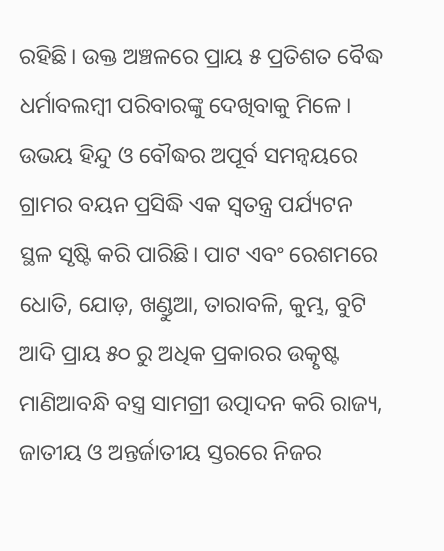ରହିଛି। ଉକ୍ତ ଅଞ୍ଚଳରେ ପ୍ରାୟ ୫ ପ୍ରତିଶତ ବୈଦ୍ଧ ଧର୍ମାବଲମ୍ବୀ ପରିବାରଙ୍କୁ ଦେଖିବାକୁ ମିଳେ। ଉଭୟ ହିନ୍ଦୁ ଓ ବୌଦ୍ଧର ଅପୂର୍ବ ସମନ୍ବୟରେ ଗ୍ରାମର ବୟନ ପ୍ରସିଦ୍ଧି ଏକ ସ୍ବତନ୍ତ୍ର ପର୍ଯ୍ୟଟନ ସ୍ଥଳ ସୃଷ୍ଟି କରି ପାରିଛି। ପାଟ ଏବଂ ରେଶମରେ ଧୋତି, ଯୋଡ଼, ଖଣ୍ଡୁଆ, ତାରାବଳି, କୁମ୍ଭ, ବୁଟି ଆଦି ପ୍ରାୟ ୫୦ ରୁ ଅଧିକ ପ୍ରକାରର ଉତ୍କୃଷ୍ଟ ମାଣିଆବନ୍ଧି ବସ୍ତ୍ର ସାମଗ୍ରୀ ଉତ୍ପାଦନ କରି ରାଜ୍ୟ, ଜାତୀୟ ଓ ଅନ୍ତର୍ଜାତୀୟ ସ୍ତରରେ ନିଜର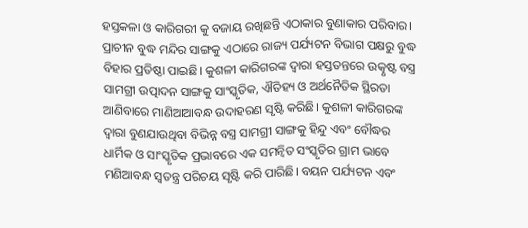ହସ୍ତକଳା ଓ କାରିଗରୀ କୁ ବଜାୟ ରଖିଛନ୍ତି ଏଠାକାର ବୁଣାକାର ପରିବାର। ପ୍ରାଚୀନ ବୁଦ୍ଧ ମନ୍ଦିର ସାଙ୍ଗକୁ ଏଠାରେ ରାଜ୍ୟ ପର୍ଯ୍ୟଟନ ବିଭାଗ ପକ୍ଷରୁ ବୁଦ୍ଧ ବିହାର ପ୍ରତିଷ୍ଠା ପାଇଛି। କୁଶଳୀ କାରିଗରଙ୍କ ଦ୍ୱାରା ହସ୍ତତନ୍ତରେ ଉତ୍କୃଷ୍ଟ ବସ୍ତ୍ର ସାମଗ୍ରୀ ଉତ୍ପାଦନ ସାଙ୍ଗକୁ ସାଂସ୍କୃତିକ, ଐତିହ୍ୟ ଓ ଅର୍ଥନୈତିକ ସ୍ଥିରତା ଆଣିବାରେ ମାଣିଆଆବନ୍ଧ ଉଦାହରଣ ସୃଷ୍ଟି କରିଛି। କୁଶଳୀ କାରିଗରଙ୍କ ଦ୍ୱାରା ବୁଣଯାଉଥିବା ବିଭିନ୍ନ ବସ୍ତ୍ର ସାମଗ୍ରୀ ସାଙ୍ଗକୁ ହିନ୍ଦୁ ଏବଂ ବୌଦ୍ଧର ଧାର୍ମିକ ଓ ସାଂସ୍କୃତିକ ପ୍ରଭାବରେ ଏକ ସମନ୍ୱିତ ସଂସ୍କୃତିର ଗ୍ରାମ ଭାବେ ମଣିଆବନ୍ଧ ସ୍ବତନ୍ତ୍ର ପରିଚୟ ସୃଷ୍ଟି କରି ପାରିଛି। ବୟନ ପର୍ଯ୍ୟଟନ ଏବଂ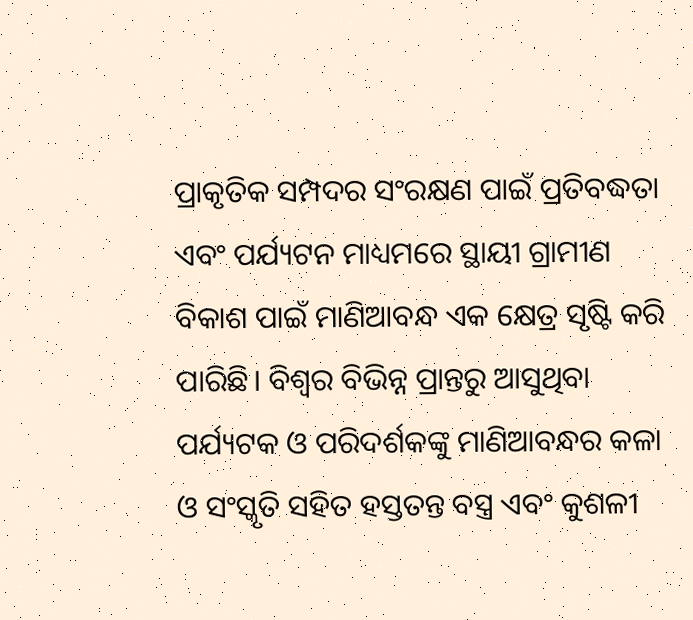ପ୍ରାକୃତିକ ସମ୍ପଦର ସଂରକ୍ଷଣ ପାଇଁ ପ୍ରତିବଦ୍ଧତା ଏବଂ ପର୍ଯ୍ୟଟନ ମାଧ୍ୟମରେ ସ୍ଥାୟୀ ଗ୍ରାମୀଣ ବିକାଶ ପାଇଁ ମାଣିଆବନ୍ଧ ଏକ କ୍ଷେତ୍ର ସୃଷ୍ଟି କରି ପାରିଛି। ବିଶ୍ବର ବିଭିନ୍ନ ପ୍ରାନ୍ତରୁ ଆସୁଥିବା ପର୍ଯ୍ୟଟକ ଓ ପରିଦର୍ଶକଙ୍କୁ ମାଣିଆବନ୍ଧର କଳା ଓ ସଂସ୍କୃତି ସହିତ ହସ୍ତତନ୍ତ ବସ୍ତ୍ର ଏବଂ କୁଶଳୀ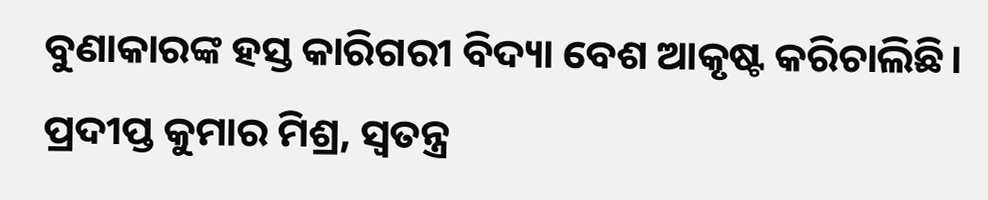ବୁଣାକାରଙ୍କ ହସ୍ତ କାରିଗରୀ ବିଦ୍ୟା ବେଶ ଆକୃଷ୍ଟ କରିଚାଲିଛି।
ପ୍ରଦୀପ୍ତ କୁମାର ମିଶ୍ର, ସ୍ବତନ୍ତ୍ର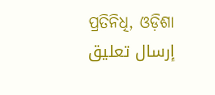ପ୍ରତିନିଧି, ଓଡ଼ିଶା
إرسال تعليق